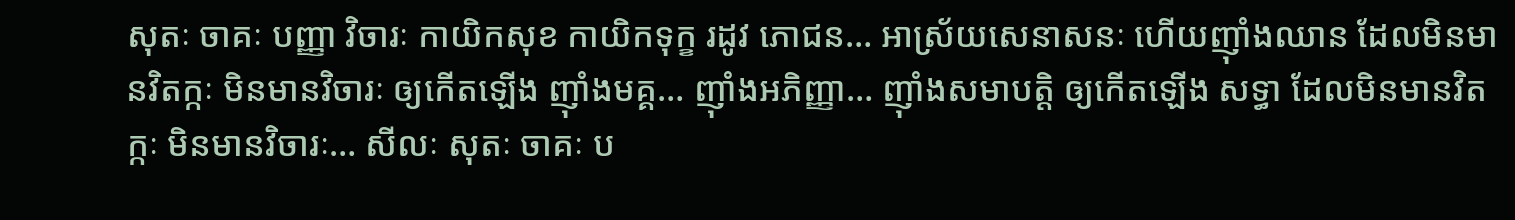សុតៈ ចាគៈ បញ្ញា វិចារៈ កាយិកសុខ កាយិកទុក្ខ រដូវ ភោជន… អាស្រ័យសេនាសនៈ ហើយញ៉ាំងឈាន ដែលមិនមានវិតក្កៈ មិនមានវិចារៈ ឲ្យកើតឡើង ញ៉ាំងមគ្គ… ញ៉ាំងអភិញ្ញា… ញ៉ាំងសមាបត្តិ ឲ្យកើតឡើង សទ្ធា ដែលមិនមានវិតក្កៈ មិនមានវិចារៈ… សីលៈ សុតៈ ចាគៈ ប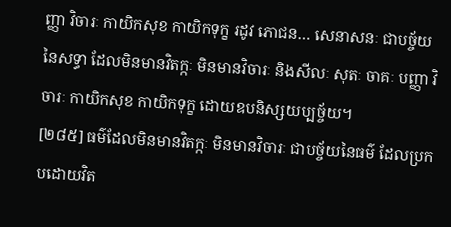ញ្ញា វិចារៈ កាយិកសុខ កាយិកទុក្ខ រដូវ ភោជន… សេនាសនៈ ជាបច្ច័យនៃសទ្ធា ដែលមិនមានវិតក្កៈ មិនមានវិចារៈ និងសីលៈ សុតៈ ចាគៈ បញ្ញា វិចារៈ កាយិកសុខ កាយិកទុក្ខ ដោយឧបនិស្សយប្បច្ច័យ។
[២៨៥] ធម៌ដែលមិនមានវិតក្កៈ មិនមានវិចារៈ ជាបច្ច័យនៃធម៌ ដែលប្រកបដោយវិត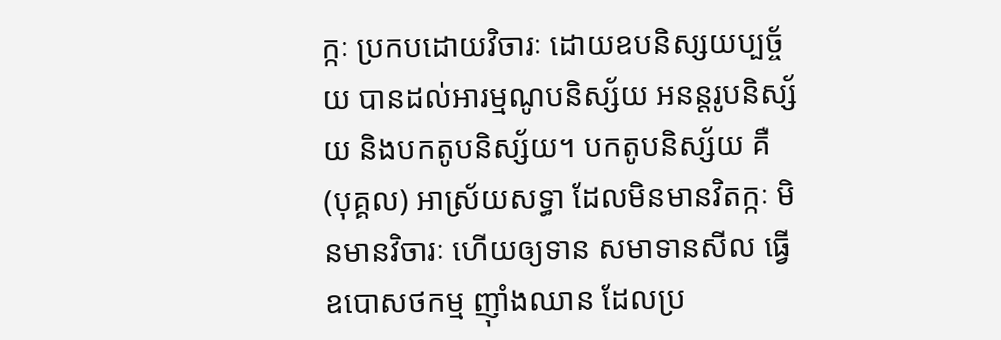ក្កៈ ប្រកបដោយវិចារៈ ដោយឧបនិស្សយប្បច្ច័យ បានដល់អារម្មណូបនិស្ស័យ អនន្តរូបនិស្ស័យ និងបកតូបនិស្ស័យ។ បកតូបនិស្ស័យ គឺ (បុគ្គល) អាស្រ័យសទ្ធា ដែលមិនមានវិតក្កៈ មិនមានវិចារៈ ហើយឲ្យទាន សមាទានសីល ធ្វើឧបោសថកម្ម ញ៉ាំងឈាន ដែលប្រ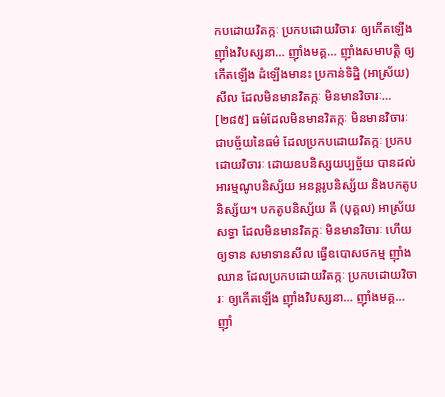កបដោយវិតក្កៈ ប្រកបដោយវិចារៈ ឲ្យកើតឡើង ញ៉ាំងវិបស្សនា… ញ៉ាំងមគ្គ… ញ៉ាំងសមាបត្តិ ឲ្យកើតឡើង ដំឡើងមានះ ប្រកាន់ទិដ្ឋិ (អាស្រ័យ) សីល ដែលមិនមានវិតក្កៈ មិនមានវិចារៈ…
[២៨៥] ធម៌ដែលមិនមានវិតក្កៈ មិនមានវិចារៈ ជាបច្ច័យនៃធម៌ ដែលប្រកបដោយវិតក្កៈ ប្រកបដោយវិចារៈ ដោយឧបនិស្សយប្បច្ច័យ បានដល់អារម្មណូបនិស្ស័យ អនន្តរូបនិស្ស័យ និងបកតូបនិស្ស័យ។ បកតូបនិស្ស័យ គឺ (បុគ្គល) អាស្រ័យសទ្ធា ដែលមិនមានវិតក្កៈ មិនមានវិចារៈ ហើយឲ្យទាន សមាទានសីល ធ្វើឧបោសថកម្ម ញ៉ាំងឈាន ដែលប្រកបដោយវិតក្កៈ ប្រកបដោយវិចារៈ ឲ្យកើតឡើង ញ៉ាំងវិបស្សនា… ញ៉ាំងមគ្គ… ញ៉ាំ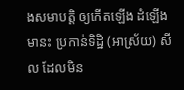ងសមាបត្តិ ឲ្យកើតឡើង ដំឡើងមានះ ប្រកាន់ទិដ្ឋិ (អាស្រ័យ) សីល ដែលមិន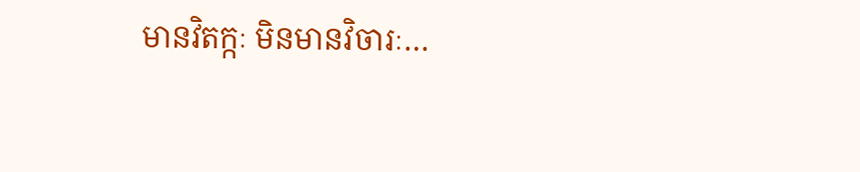មានវិតក្កៈ មិនមានវិចារៈ…